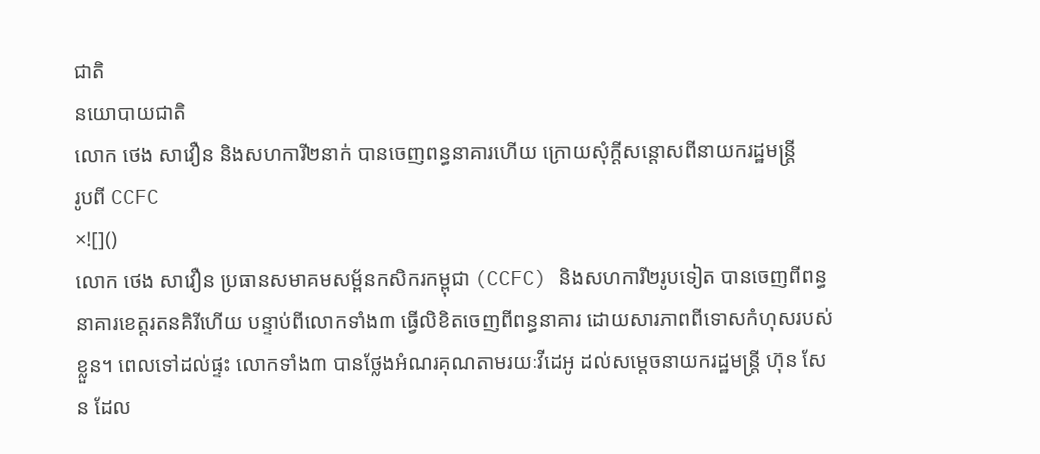ជាតិ
នយោបាយជាតិ
លោក ថេង សាវឿន និងសហការី២នាក់ បានចេញពន្ធនាគារហើយ ក្រោយសុំក្តីសន្តោសពីនាយករដ្ឋមន្រ្តី
រូបពី CCFC
×![]()
លោក ថេង សាវឿន ប្រធានសមាគមសម្ព័នកសិករកម្ពុជា (CCFC) និងសហការី២រូបទៀត បានចេញពីពន្ធនាគារខេត្តរតនគិរីហើយ បន្ទាប់ពីលោកទាំង៣ ធ្វើលិខិតចេញពីពន្ធនាគារ ដោយសារភាពពីទោសកំហុសរបស់ខ្លួន។ ពេលទៅដល់ផ្ទះ លោកទាំង៣ បានថ្លែងអំណរគុណតាមរយៈវីដេអូ ដល់សម្តេចនាយករដ្ឋមន្រ្តី ហ៊ុន សែន ដែល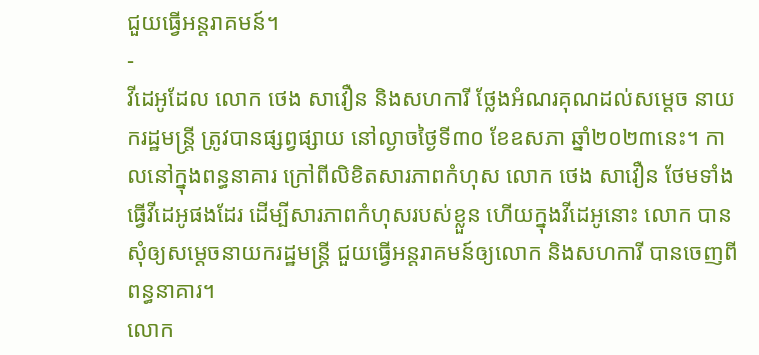ជួយធ្វើអន្តរាគមន៍។
-
វីដេអូដែល លោក ថេង សាវឿន និងសហការី ថ្លែងអំណរគុណដល់សម្តេច នាយករដ្ឋមន្រ្តី ត្រូវបានផ្សព្វផ្សាយ នៅល្ងាចថ្ងៃទី៣០ ខែឧសភា ឆ្នាំ២០២៣នេះ។ កាលនៅក្នុងពន្ធនាគារ ក្រៅពីលិខិតសារភាពកំហុស លោក ថេង សាវឿន ថែមទាំងធ្វើវីដេអូផងដែរ ដើម្បីសារភាពកំហុសរបស់ខ្លួន ហើយក្នុងវីដេអូនោះ លោក បានសុំឲ្យសម្តេចនាយករដ្ឋមន្រ្តី ជួយធ្វើអន្តរាគមន៍ឲ្យលោក និងសហការី បានចេញពីពន្ធនាគារ។
លោក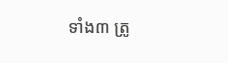ទាំង៣ ត្រូ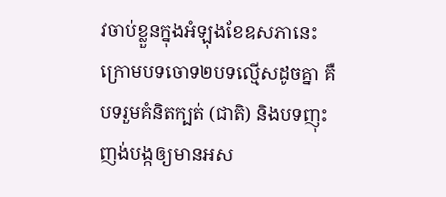វចាប់ខ្លួនក្នុងអំឡុងខែឧសភានេះ ក្រោមបទចោទ២បទល្មើសដូចគ្នា គឺបទរួមគំនិតក្បត់ (ជាតិ) និងបទញុះញង់បង្កឲ្យមានអស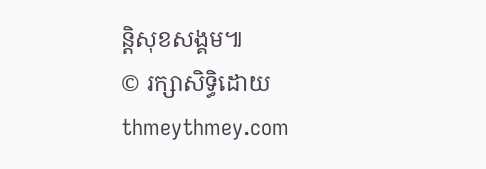ន្តិសុខសង្គម៕
© រក្សាសិទ្ធិដោយ thmeythmey.com